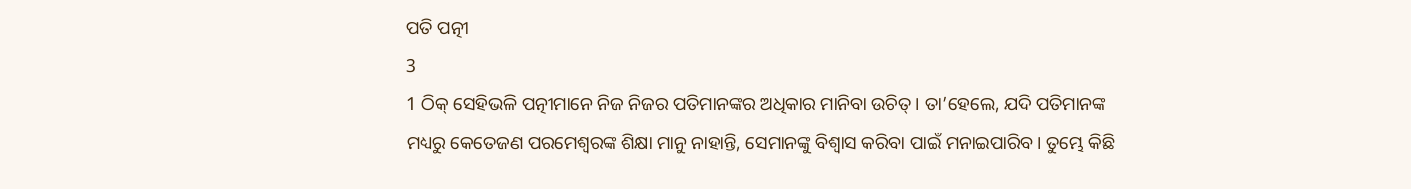ପତି ପତ୍ନୀ
3
1 ଠିକ୍ ସେହିଭଳି ପତ୍ନୀମାନେ ନିଜ ନିଜର ପତିମାନଙ୍କର ଅଧିକାର ମାନିବା ଉଚିତ୍। ତା’ହେଲେ, ଯଦି ପତିମାନଙ୍କ ମଧ୍ୟରୁ କେତେଜଣ ପରମେଶ୍ୱରଙ୍କ ଶିକ୍ଷା ମାନୁ ନାହାନ୍ତି, ସେମାନଙ୍କୁ ବିଶ୍ୱାସ କରିବା ପାଇଁ ମନାଇପାରିବ। ତୁମ୍ଭେ କିଛି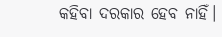କହିବା ଦରକାର ହେବ ନାହିଁ।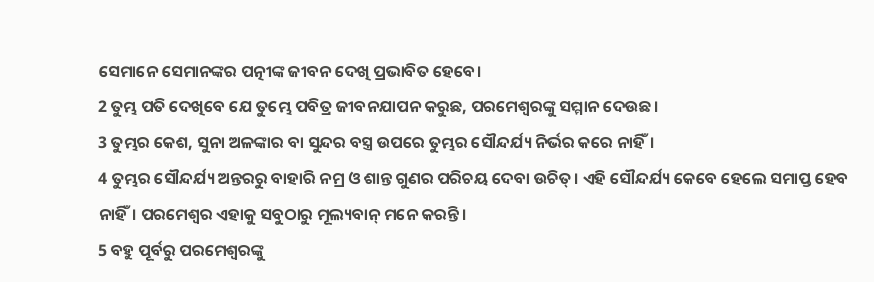ସେମାନେ ସେମାନଙ୍କର ପତ୍ନୀଙ୍କ ଜୀବନ ଦେଖି ପ୍ରଭାବିତ ହେବେ।
2 ତୁମ୍ଭ ପତି ଦେଖିବେ ଯେ ତୁମ୍ଭେ ପବିତ୍ର ଜୀବନଯାପନ କରୁଛ, ପରମେଶ୍ୱରଙ୍କୁ ସମ୍ମାନ ଦେଉଛ।
3 ତୁମ୍ଭର କେଶ, ସୁନା ଅଳଙ୍କାର ବା ସୁନ୍ଦର ବସ୍ତ୍ର ଉପରେ ତୁମ୍ଭର ସୌନ୍ଦର୍ଯ୍ୟ ନିର୍ଭର କରେ ନାହିଁ।
4 ତୁମ୍ଭର ସୌନ୍ଦର୍ଯ୍ୟ ଅନ୍ତରରୁ ବାହାରି ନମ୍ର ଓ ଶାନ୍ତ ଗୁଣର ପରିଚୟ ଦେବା ଉଚିତ୍। ଏହି ସୌନ୍ଦର୍ଯ୍ୟ କେବେ ହେଲେ ସମାପ୍ତ ହେବ ନାହିଁ। ପରମେଶ୍ୱର ଏହାକୁ ସବୁଠାରୁ ମୂଲ୍ୟବାନ୍ ମନେ କରନ୍ତି।
5 ବହୁ ପୂର୍ବରୁ ପରମେଶ୍ୱରଙ୍କୁ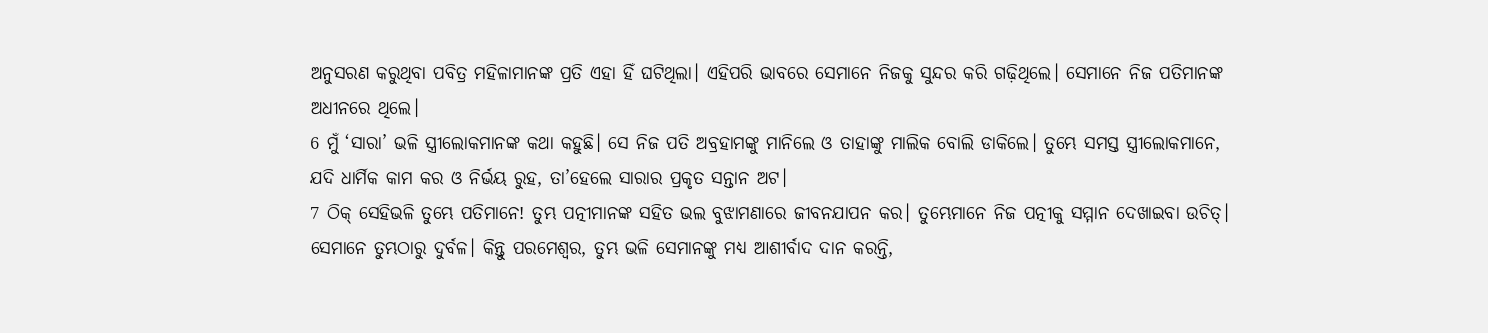ଅନୁସରଣ କରୁଥିବା ପବିତ୍ର ମହିଳାମାନଙ୍କ ପ୍ରତି ଏହା ହିଁ ଘଟିଥିଲା। ଏହିପରି ଭାବରେ ସେମାନେ ନିଜକୁ ସୁନ୍ଦର କରି ଗଢ଼ିଥିଲେ। ସେମାନେ ନିଜ ପତିମାନଙ୍କ ଅଧୀନରେ ଥିଲେ।
6 ମୁଁ ‘ସାରା’ ଭଳି ସ୍ତ୍ରୀଲୋକମାନଙ୍କ କଥା କହୁଛି। ସେ ନିଜ ପତି ଅବ୍ରହାମଙ୍କୁ ମାନିଲେ ଓ ତାହାଙ୍କୁ ମାଲିକ ବୋଲି ଡାକିଲେ। ତୁମ୍ଭେ ସମସ୍ତ ସ୍ତ୍ରୀଲୋକମାନେ, ଯଦି ଧାର୍ମିକ କାମ କର ଓ ନିର୍ଭୟ ରୁହ, ତା’ହେଲେ ସାରାର ପ୍ରକୃତ ସନ୍ତାନ ଅଟ।
7 ଠିକ୍ ସେହିଭଳି ତୁମ୍ଭେ ପତିମାନେ! ତୁମ୍ଭ ପତ୍ନୀମାନଙ୍କ ସହିତ ଭଲ ବୁଝାମଣାରେ ଜୀବନଯାପନ କର। ତୁମ୍ଭେମାନେ ନିଜ ପତ୍ନୀକୁ ସମ୍ମାନ ଦେଖାଇବା ଉଚିତ୍। ସେମାନେ ତୁମ୍ଭଠାରୁ ଦୁର୍ବଳ। କିନ୍ତୁ ପରମେଶ୍ୱର, ତୁମ୍ଭ ଭଳି ସେମାନଙ୍କୁ ମଧ୍ୟ ଆଶୀର୍ବାଦ ଦାନ କରନ୍ତି,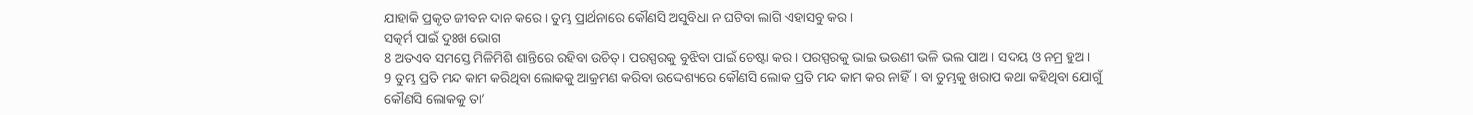ଯାହାକି ପ୍ରକୃତ ଜୀବନ ଦାନ କରେ। ତୁମ୍ଭ ପ୍ରାର୍ଥନାରେ କୌଣସି ଅସୁବିଧା ନ ଘଟିବା ଲାଗି ଏହାସବୁ କର।
ସତ୍କର୍ମ ପାଇଁ ଦୁଃଖ ଭୋଗ
8 ଅତଏବ ସମସ୍ତେ ମିଳିମିଶି ଶାନ୍ତିରେ ରହିବା ଉଚିତ୍। ପରସ୍ପରକୁ ବୁଝିବା ପାଇଁ ଚେଷ୍ଟା କର। ପରସ୍ପରକୁ ଭାଇ ଭଉଣୀ ଭଳି ଭଲ ପାଅ। ସଦୟ ଓ ନମ୍ର ହୁଅ।
9 ତୁମ୍ଭ ପ୍ରତି ମନ୍ଦ କାମ କରିଥିବା ଲୋକକୁ ଆକ୍ରମଣ କରିବା ଉଦ୍ଦେଶ୍ୟରେ କୌଣସି ଲୋକ ପ୍ରତି ମନ୍ଦ କାମ କର ନାହିଁ। ବା ତୁମ୍ଭକୁ ଖରାପ କଥା କହିଥିବା ଯୋଗୁଁ କୌଣସି ଲୋକକୁ ତା’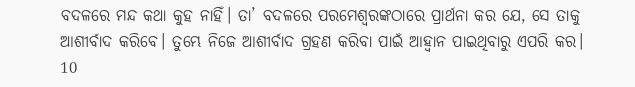ବଦଳରେ ମନ୍ଦ କଥା କୁହ ନାହିଁ। ତା’ ବଦଳରେ ପରମେଶ୍ୱରଙ୍କଠାରେ ପ୍ରାର୍ଥନା କର ଯେ, ସେ ତାକୁ ଆଶୀର୍ବାଦ କରିବେ। ତୁମ୍ଭେ ନିଜେ ଆଶୀର୍ବାଦ ଗ୍ରହଣ କରିବା ପାଇଁ ଆହ୍ୱାନ ପାଇଥିବାରୁ ଏପରି କର।
10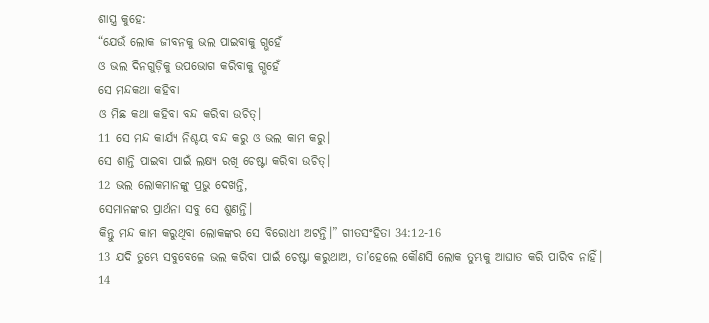ଶାସ୍ତ୍ର କୁହେ:
“ଯେଉଁ ଲୋକ ଜୀବନକୁ ଭଲ ପାଇବାକୁ ଗ୍ଭହେଁ
ଓ ଭଲ ଦିନଗୁଡ଼ିକୁ ଉପଭୋଗ କରିବାକୁ ଗ୍ଭହେଁ
ସେ ମନ୍ଦକଥା କହିବା
ଓ ମିଛ କଥା କହିବା ବନ୍ଦ କରିବା ଉଚିତ୍।
11 ସେ ମନ୍ଦ କାର୍ଯ୍ୟ ନିଶ୍ଚୟ ବନ୍ଦ କରୁ ଓ ଭଲ କାମ କରୁ।
ସେ ଶାନ୍ତି ପାଇବା ପାଇଁ ଲକ୍ଷ୍ୟ ରଖି ଚେଷ୍ଟା କରିବା ଉଚିତ୍।
12 ଭଲ ଲୋକମାନଙ୍କୁ ପ୍ରଭୁ ଦେଖନ୍ତି,
ସେମାନଙ୍କର ପ୍ରାର୍ଥନା ସବୁ ସେ ଶୁଣନ୍ତି।
କିନ୍ତୁ ମନ୍ଦ କାମ କରୁଥିବା ଲୋକଙ୍କର ସେ ବିରୋଧୀ ଅଟନ୍ତି।” ଗୀତସଂହିତା 34:12-16
13 ଯଦି ତୁମ୍ଭେ ସବୁବେଳେ ଭଲ କରିବା ପାଇଁ ଚେଷ୍ଟା କରୁଥାଅ, ତା’ହେଲେ କୌଣସି ଲୋକ ତୁମ୍ଭକୁ ଆଘାତ କରି ପାରିବ ନାହିଁ।
14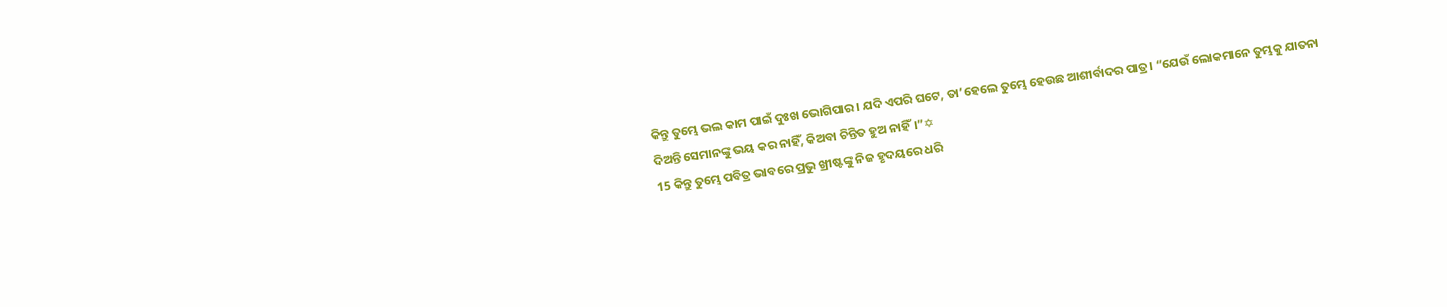କିନ୍ତୁ ତୁମ୍ଭେ ଭଲ କାମ ପାଇଁ ଦୁଃଖ ଭୋଗିପାର। ଯଦି ଏପରି ଘଟେ, ତା’ହେଲେ ତୁମ୍ଭେ ହେଉଛ ଆଶୀର୍ବାଦର ପାତ୍ର। “ଯେଉଁ ଲୋକମାନେ ତୁମ୍ଭକୁ ଯାତନା ଦିଅନ୍ତି ସେମାନଙ୍କୁ ଭୟ କର ନାହିଁ, କିଅବା ଚିନ୍ତିତ ହୁଅ ନାହିଁ।”✡
15 କିନ୍ତୁ ତୁମ୍ଭେ ପବିତ୍ର ଭାବରେ ପ୍ରଭୁ ଖ୍ରୀଷ୍ଟଙ୍କୁ ନିଜ ହୃଦୟରେ ଧରି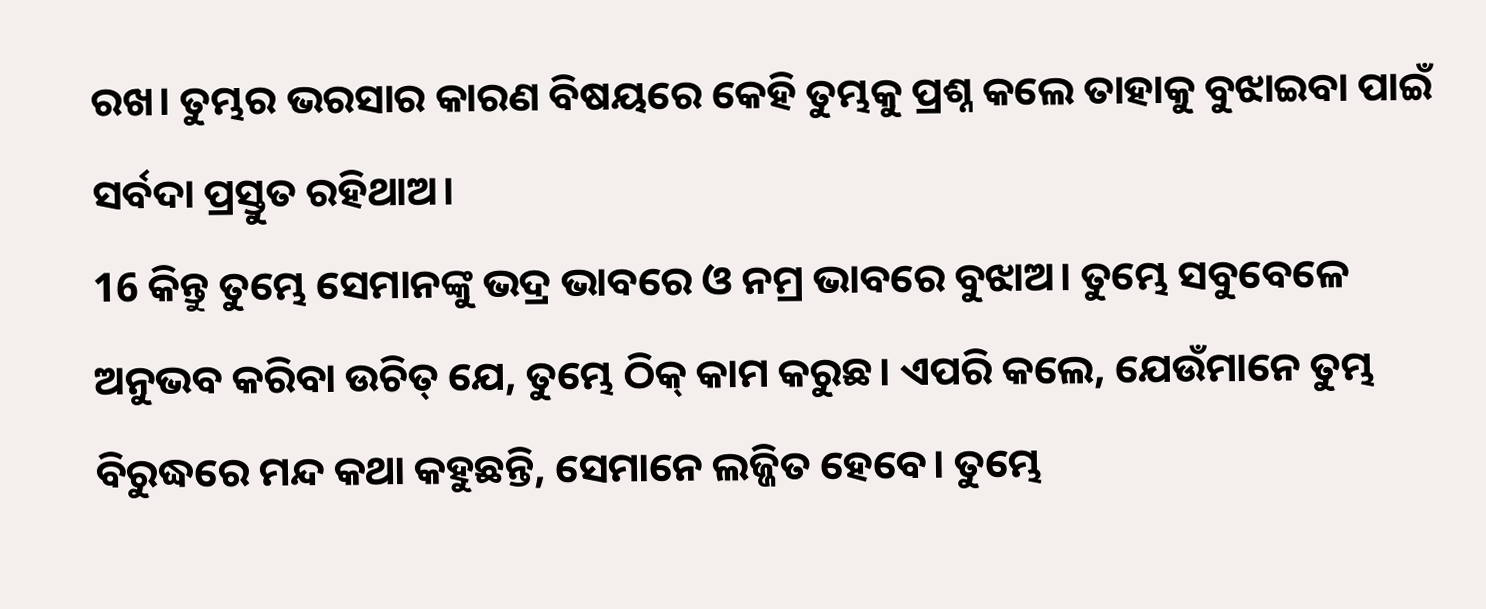ରଖ। ତୁମ୍ଭର ଭରସାର କାରଣ ବିଷୟରେ କେହି ତୁମ୍ଭକୁ ପ୍ରଶ୍ନ କଲେ ତାହାକୁ ବୁଝାଇବା ପାଇଁ ସର୍ବଦା ପ୍ରସ୍ତୁତ ରହିଥାଅ।
16 କିନ୍ତୁ ତୁମ୍ଭେ ସେମାନଙ୍କୁ ଭଦ୍ର ଭାବରେ ଓ ନମ୍ର ଭାବରେ ବୁଝାଅ। ତୁମ୍ଭେ ସବୁବେଳେ ଅନୁଭବ କରିବା ଉଚିତ୍ ଯେ, ତୁମ୍ଭେ ଠିକ୍ କାମ କରୁଛ। ଏପରି କଲେ, ଯେଉଁମାନେ ତୁମ୍ଭ ବିରୁଦ୍ଧରେ ମନ୍ଦ କଥା କହୁଛନ୍ତି, ସେମାନେ ଲଜ୍ଜିତ ହେବେ। ତୁମ୍ଭେ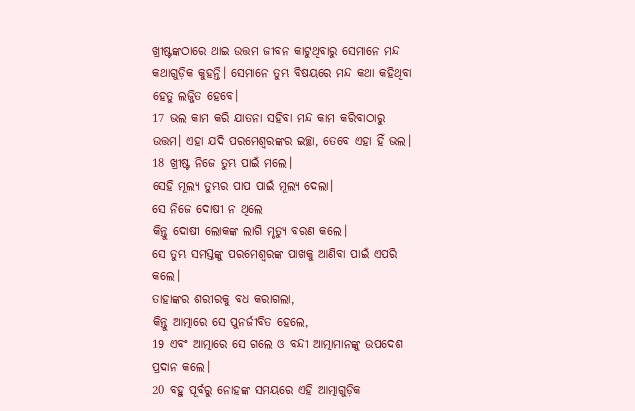ଖ୍ରୀଷ୍ଟଙ୍କଠାରେ ଥାଇ ଉତ୍ତମ ଜୀବନ କାଟୁଥିବାରୁ ସେମାନେ ମନ୍ଦ କଥାଗୁଡ଼ିକ କୁହନ୍ତି। ସେମାନେ ତୁମ୍ଭ ବିଷୟରେ ମନ୍ଦ କଥା କହିଥିବା ହେତୁ ଲଜ୍ଜିତ ହେବେ।
17 ଭଲ କାମ କରି ଯାତନା ସହିବା ମନ୍ଦ କାମ କରିବାଠାରୁ ଉତ୍ତମ। ଏହା ଯଦି ପରମେଶ୍ୱରଙ୍କର ଇଚ୍ଛା, ତେବେ ଏହା ହିଁ ଭଲ।
18 ଖ୍ରୀଷ୍ଟ ନିଜେ ତୁମ୍ଭ ପାଇଁ ମଲେ।
ସେହି ମୂଲ୍ୟ ତୁମ୍ଭର ପାପ ପାଇଁ ମୂଲ୍ୟ ଦେଲା।
ସେ ନିଜେ ଦୋଷୀ ନ ଥିଲେ
କିନ୍ତୁ ଦୋଷୀ ଲୋକଙ୍କ ଲାଗି ମୃତ୍ୟୁ ବରଣ କଲେ।
ସେ ତୁମ୍ଭ ସମସ୍ତଙ୍କୁ ପରମେଶ୍ୱରଙ୍କ ପାଖକୁ ଆଣିବା ପାଇଁ ଏପରି କଲେ।
ତାହାଙ୍କର ଶରୀରକୁ ବଧ କରାଗଲା,
କିନ୍ତୁ ଆତ୍ମାରେ ସେ ପୁନର୍ଜୀବିତ ହେଲେ,
19 ଏବଂ ଆତ୍ମାରେ ସେ ଗଲେ ଓ ବନ୍ଦୀ ଆତ୍ମାମାନଙ୍କୁ ଉପଦେଶ ପ୍ରଦାନ କଲେ।
20 ବହୁ ପୂର୍ବରୁ ନୋହଙ୍କ ସମୟରେ ଏହି ଆତ୍ମାଗୁଡ଼ିକ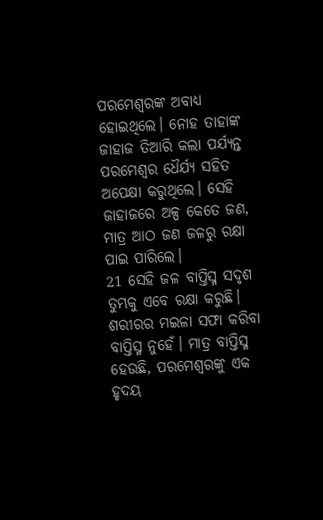ପରମେଶ୍ୱରଙ୍କ ଅବାଧ୍ୟ ହୋଇଥିଲେ। ନୋହ ତାହାଙ୍କ ଜାହାଜ ତିଆରି କଲା ପର୍ଯ୍ୟନ୍ତ ପରମେଶ୍ୱର ଧୈର୍ଯ୍ୟ ସହିତ ଅପେକ୍ଷା କରୁଥିଲେ। ସେହି ଜାହାଜରେ ଅଳ୍ପ କେତେ ଜଣ, ମାତ୍ର ଆଠ ଜଣ ଜଳରୁ ରକ୍ଷା ପାଇ ପାରିଲେ।
21 ସେହି ଜଳ ବାପ୍ତିସ୍ମ ସଦୃଶ ତୁମ୍ଭକୁ ଏବେ ରକ୍ଷା କରୁଛି। ଶରୀରର ମଇଳା ସଫା କରିବା ବାପ୍ତିସ୍ମ ନୁହେଁ। ମାତ୍ର ବାପ୍ତିସ୍ମ ହେଉଛି, ପରମେଶ୍ୱରଙ୍କୁ ଏକ ହୃଦୟ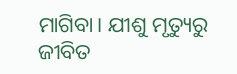ମାଗିବା। ଯୀଶୁ ମୃତ୍ୟୁରୁ ଜୀବିତ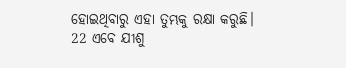ହୋଇଥିବାରୁ ଏହା ତୁମ୍ଭକୁ ରକ୍ଷା କରୁଛି।
22 ଏବେ ଯୀଶୁ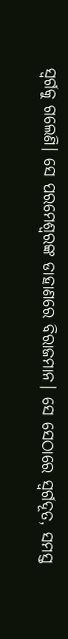ସ୍ୱର୍ଗକୁ ଗଲେଣି। ସେ ପରମେଶ୍ୱରଙ୍କ ଡାହାଣରେ ବିରାଜମାନ। ସେ ସେଠାରେ ସ୍ୱର୍ଗଦୂତ, ସମସ୍ତ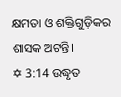କ୍ଷମତା ଓ ଶକ୍ତିଗୁଡ଼ିକର ଶାସକ ଅଟନ୍ତି।
✡ 3:14 ଉଦ୍ଧୃତ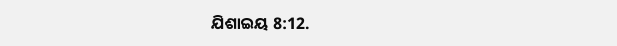ଯିଶାଇୟ 8:12.